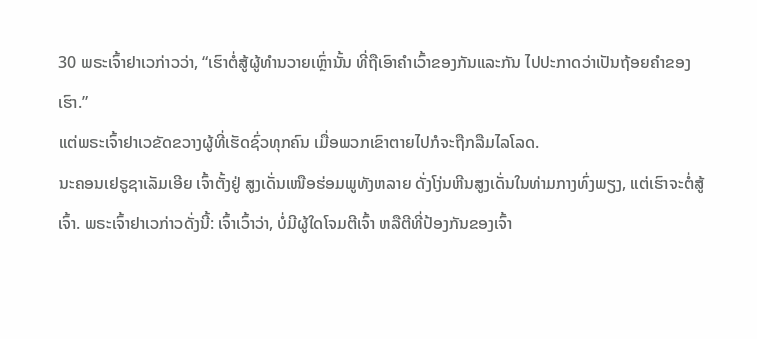30 ພຣະເຈົ້າຢາເວກ່າວວ່າ, “ເຮົາຕໍ່ສູ້ຜູ້ທຳນວາຍເຫຼົ່ານັ້ນ ທີ່ຖືເອົາຄຳເວົ້າຂອງກັນແລະກັນ ໄປປະກາດວ່າເປັນຖ້ອຍຄຳຂອງເຮົາ.”
ແຕ່ພຣະເຈົ້າຢາເວຂັດຂວາງຜູ້ທີ່ເຮັດຊົ່ວທຸກຄົນ ເມື່ອພວກເຂົາຕາຍໄປກໍຈະຖືກລືມໄລໂລດ.
ນະຄອນເຢຣູຊາເລັມເອີຍ ເຈົ້າຕັ້ງຢູ່ ສູງເດັ່ນເໜືອຮ່ອມພູທັງຫລາຍ ດັ່ງໂງ່ນຫີນສູງເດັ່ນໃນທ່າມກາງທົ່ງພຽງ, ແຕ່ເຮົາຈະຕໍ່ສູ້ເຈົ້າ. ພຣະເຈົ້າຢາເວກ່າວດັ່ງນີ້: ເຈົ້າເວົ້າວ່າ, ບໍ່ມີຜູ້ໃດໂຈມຕີເຈົ້າ ຫລືຕີທີ່ປ້ອງກັນຂອງເຈົ້າ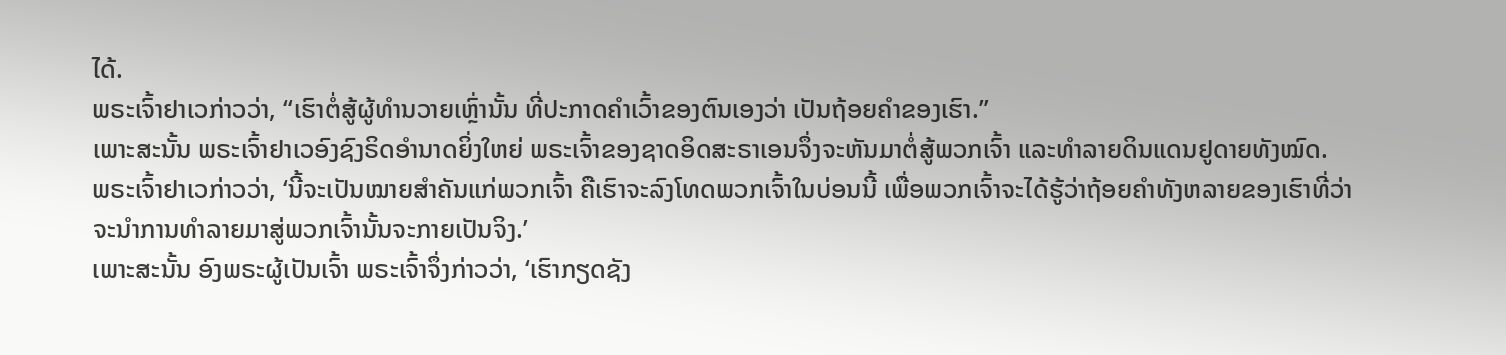ໄດ້.
ພຣະເຈົ້າຢາເວກ່າວວ່າ, “ເຮົາຕໍ່ສູ້ຜູ້ທຳນວາຍເຫຼົ່ານັ້ນ ທີ່ປະກາດຄຳເວົ້າຂອງຕົນເອງວ່າ ເປັນຖ້ອຍຄຳຂອງເຮົາ.”
ເພາະສະນັ້ນ ພຣະເຈົ້າຢາເວອົງຊົງຣິດອຳນາດຍິ່ງໃຫຍ່ ພຣະເຈົ້າຂອງຊາດອິດສະຣາເອນຈຶ່ງຈະຫັນມາຕໍ່ສູ້ພວກເຈົ້າ ແລະທຳລາຍດິນແດນຢູດາຍທັງໝົດ.
ພຣະເຈົ້າຢາເວກ່າວວ່າ, ‘ນີ້ຈະເປັນໝາຍສຳຄັນແກ່ພວກເຈົ້າ ຄືເຮົາຈະລົງໂທດພວກເຈົ້າໃນບ່ອນນີ້ ເພື່ອພວກເຈົ້າຈະໄດ້ຮູ້ວ່າຖ້ອຍຄຳທັງຫລາຍຂອງເຮົາທີ່ວ່າ ຈະນຳການທຳລາຍມາສູ່ພວກເຈົ້ານັ້ນຈະກາຍເປັນຈິງ.’
ເພາະສະນັ້ນ ອົງພຣະຜູ້ເປັນເຈົ້າ ພຣະເຈົ້າຈຶ່ງກ່າວວ່າ, ‘ເຮົາກຽດຊັງ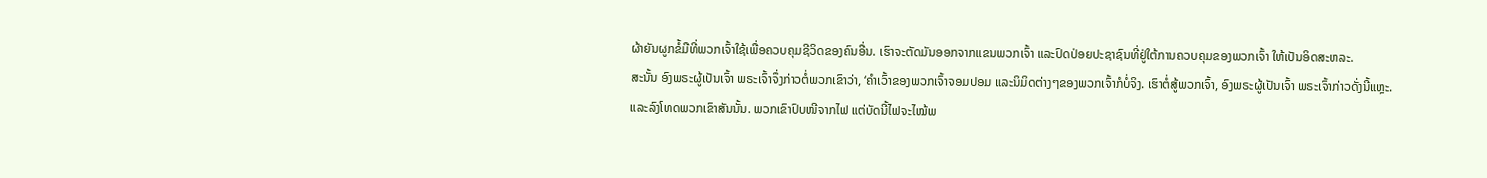ຜ້າຍັນຜູກຂໍ້ມືທີ່ພວກເຈົ້າໃຊ້ເພື່ອຄວບຄຸມຊີວິດຂອງຄົນອື່ນ. ເຮົາຈະຕັດມັນອອກຈາກແຂນພວກເຈົ້າ ແລະປົດປ່ອຍປະຊາຊົນທີ່ຢູ່ໃຕ້ການຄວບຄຸມຂອງພວກເຈົ້າ ໃຫ້ເປັນອິດສະຫລະ.
ສະນັ້ນ ອົງພຣະຜູ້ເປັນເຈົ້າ ພຣະເຈົ້າຈຶ່ງກ່າວຕໍ່ພວກເຂົາວ່າ, ‘ຄຳເວົ້າຂອງພວກເຈົ້າຈອມປອມ ແລະນິມິດຕ່າງໆຂອງພວກເຈົ້າກໍບໍ່ຈິງ. ເຮົາຕໍ່ສູ້ພວກເຈົ້າ, ອົງພຣະຜູ້ເປັນເຈົ້າ ພຣະເຈົ້າກ່າວດັ່ງນີ້ແຫຼະ.
ແລະລົງໂທດພວກເຂົາສັນນັ້ນ. ພວກເຂົາປົບໜີຈາກໄຟ ແຕ່ບັດນີ້ໄຟຈະໄໝ້ພ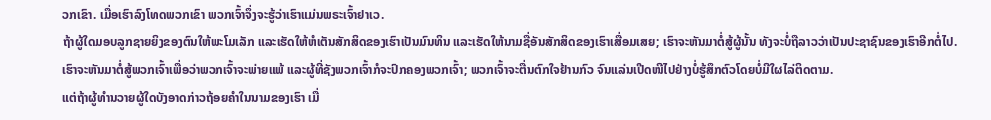ວກເຂົາ. ເມື່ອເຮົາລົງໂທດພວກເຂົາ ພວກເຈົ້າຈຶ່ງຈະຮູ້ວ່າເຮົາແມ່ນພຣະເຈົ້າຢາເວ.
ຖ້າຜູ້ໃດມອບລູກຊາຍຍິງຂອງຕົນໃຫ້ພະໂມເລັກ ແລະເຮັດໃຫ້ຫໍເຕັນສັກສິດຂອງເຮົາເປັນມົນທິນ ແລະເຮັດໃຫ້ນາມຊື່ອັນສັກສິດຂອງເຮົາເສື່ອມເສຍ; ເຮົາຈະຫັນມາຕໍ່ສູ້ຜູ້ນັ້ນ ທັງຈະບໍ່ຖືລາວວ່າເປັນປະຊາຊົນຂອງເຮົາອີກຕໍ່ໄປ.
ເຮົາຈະຫັນມາຕໍ່ສູ້ພວກເຈົ້າເພື່ອວ່າພວກເຈົ້າຈະພ່າຍແພ້ ແລະຜູ້ທີ່ຊັງພວກເຈົ້າກໍຈະປົກຄອງພວກເຈົ້າ; ພວກເຈົ້າຈະຕື່ນຕົກໃຈຢ້ານກົວ ຈົນແລ່ນເປີດໜີໄປຢ່າງບໍ່ຮູ້ສຶກຕົວໂດຍບໍ່ມີໃຜໄລ່ຕິດຕາມ.
ແຕ່ຖ້າຜູ້ທຳນວາຍຜູ້ໃດບັງອາດກ່າວຖ້ອຍຄຳໃນນາມຂອງເຮົາ ເມື່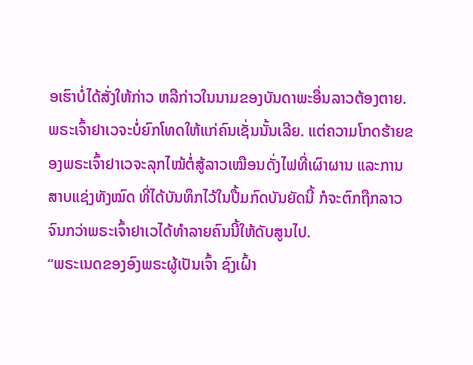ອເຮົາບໍ່ໄດ້ສັ່ງໃຫ້ກ່າວ ຫລືກ່າວໃນນາມຂອງບັນດາພະອື່ນລາວຕ້ອງຕາຍ.
ພຣະເຈົ້າຢາເວຈະບໍ່ຍົກໂທດໃຫ້ແກ່ຄົນເຊັ່ນນັ້ນເລີຍ. ແຕ່ຄວາມໂກດຮ້າຍຂອງພຣະເຈົ້າຢາເວຈະລຸກໄໝ້ຕໍ່ສູ້ລາວເໝືອນດັ່ງໄຟທີ່ເຜົາຜານ ແລະການສາບແຊ່ງທັງໝົດ ທີ່ໄດ້ບັນທຶກໄວ້ໃນປື້ມກົດບັນຍັດນີ້ ກໍຈະຕົກຖືກລາວຈົນກວ່າພຣະເຈົ້າຢາເວໄດ້ທຳລາຍຄົນນີ້ໃຫ້ດັບສູນໄປ.
“ພຣະເນດຂອງອົງພຣະຜູ້ເປັນເຈົ້າ ຊົງເຝົ້າ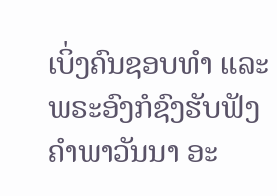ເບິ່ງຄົນຊອບທຳ ແລະພຣະອົງກໍຊົງຮັບຟັງຄຳພາວັນນາ ອະ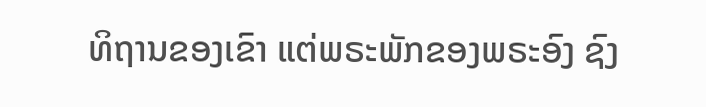ທິຖານຂອງເຂົາ ແຕ່ພຣະພັກຂອງພຣະອົງ ຊົງ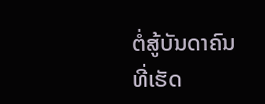ຕໍ່ສູ້ບັນດາຄົນທີ່ເຮັດ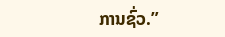ການຊົ່ວ.”